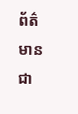ព័ត៌មានជា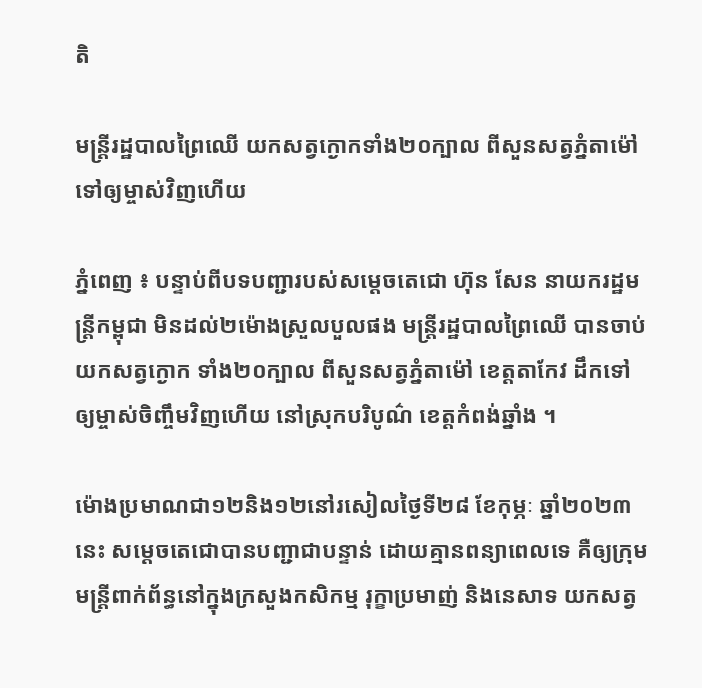តិ

មន្ត្រីរដ្ឋបាលព្រៃឈើ យកសត្វក្ងោកទាំង២០ក្បាល ពីសួនសត្វភ្នំតាម៉ៅ ទៅឲ្យម្ចាស់វិញហើយ

ភ្នំពេញ ៖ បន្ទាប់ពីបទបញ្ជារបស់សម្តេចតេជោ ហ៊ុន សែន នាយករដ្ឋមន្រ្តីកម្ពុជា មិនដល់២ម៉ោងស្រួលបួលផង មន្ត្រីរដ្ឋបាលព្រៃឈើ បានចាប់យកសត្វក្ងោក ទាំង២០ក្បាល ពីសួនសត្វភ្នំតាម៉ៅ ខេត្តតាកែវ ដឹកទៅឲ្យម្ចាស់ចិញ្ចឹមវិញហើយ នៅស្រុកបរិបូណ៌ ខេត្តកំពង់ឆ្នាំង ។

ម៉ោងប្រមាណជា១២និង១២នៅរសៀលថ្ងៃទី២៨ ខែកុម្ភៈ ឆ្នាំ២០២៣នេះ សម្តេចតេជោបានបញ្ជាជាបន្ទាន់ ដោយគ្មានពន្យាពេលទេ គឺឲ្យក្រុមមន្រ្តីពាក់ព័ន្ធនៅក្នុងក្រសួងកសិកម្ម រុក្ខាប្រមាញ់ និងនេសាទ យកសត្វ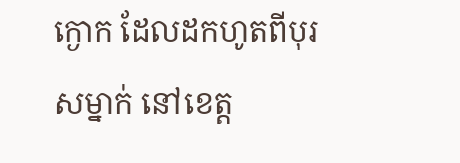ក្ងោក ដែលដកហូតពីបុរសម្នាក់ នៅខេត្ត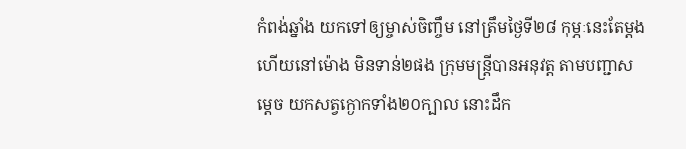កំពង់ឆ្នាំង យកទៅឲ្យម្ចាស់ចិញ្ចឹម នៅត្រឹមថ្ងៃទី២៨ កុម្ភៈនេះតែម្តង ហើយនៅម៉ោង មិនទាន់២ផង ក្រុមមន្រ្តីបានអនុវត្ត តាមបញ្ជាសម្តេច យកសត្វក្ងោកទាំង២០ក្បាល នោះដឹក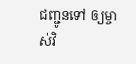ជញ្ជូនទៅ ឲ្យម្ចាស់វិ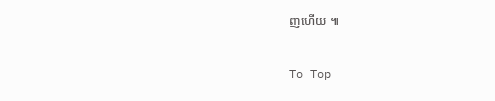ញហើយ ៕

To Top